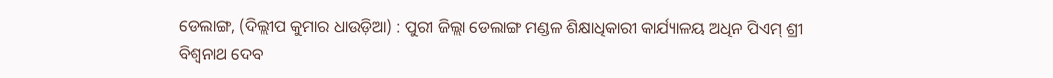ଡେଲାଙ୍ଗ, (ଦିଲ୍ଲୀପ କୁମାର ଧାଉଡ଼ିଆ) : ପୁରୀ ଜିଲ୍ଲା ଡେଲାଙ୍ଗ ମଣ୍ଡଳ ଶିକ୍ଷାଧିକାରୀ କାର୍ଯ୍ୟାଳୟ ଅଧିନ ପିଏମ୍ ଶ୍ରୀ ବିଶ୍ୱନାଥ ଦେବ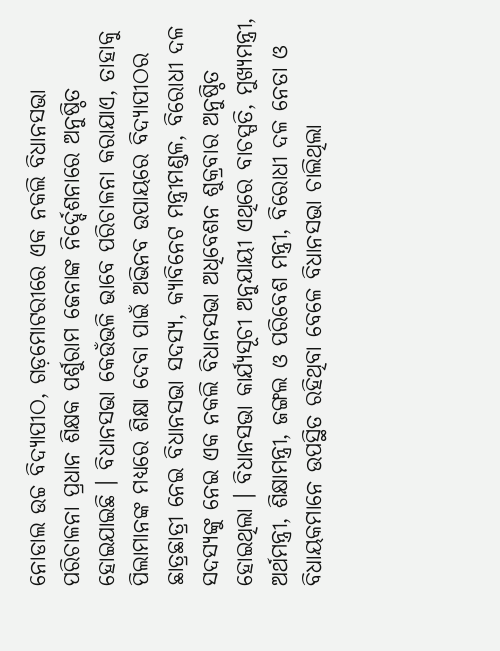ନୋଡାଲ ଉଚ୍ଚ ବିଦ୍ୟାପୀଠ, ଗଡ଼ମୋଟରୀରେ ଏକ ନକଲି ବିଧାନସଭା ପରିଚାଳନା ପ୍ରଧାନ ଶିକ୍ଷକ ପର୍ଶୁରାମ ଜେନାଙ୍କ ନିର୍ଦ୍ଦେଶନାରେ ଅନୁଷ୍ଠିତ ହୋଇଯାଇଛି । ବିଧାନସଭା କେଉଁଭଳି ଭାବେ ପରିଚାଳନା କରାଯାଏ, ତାହାକୁ ପିଲାମାନଙ୍କ ମଧ୍ୟରେ ଶିକ୍ଷା ଦେବା ପାଇଁ ଅଭିନବ ଉପାୟରେ ବିଦ୍ୟାପୀଠର ଛାତ୍ରଛାତ୍ରୀ ନେଇ ବିଧାନସଭା ସଦସ୍ୟ, କ୍ୟାବିନେଟ ମନ୍ତ୍ରୀମଣ୍ଡଳ, ବିରୋଧୀ ଦଳ ସଦସ୍ୟଙ୍କୁ ନେଇ ଏକ ନକଲି ବିଧାନସଭା ଅଧିବେଶନ ଶୁକ୍ରବାର ଅନୁଷ୍ଠିତ ହୋଇଥିଲା । ବିଧାନସଭା କାର୍ଯ୍ୟସୂଚୀ ଅନୁଯାୟୀ ଏଥିରେ ବାଚସ୍ପତି, ମୁଖ୍ୟମନ୍ତ୍ରୀ, ଅର୍ଥମନ୍ତ୍ରୀ, ଶିକ୍ଷାମନ୍ତ୍ରୀ, ଜଙ୍ଗଲ ଓ ପରିବେଶ ମନ୍ତ୍ରୀ, ବିରୋଧୀ ଦଳ ନେତା ଓ ବିଧାୟକମାନେ ଉପସ୍ଥିତ ରହିଥିବା ବେଳେ ବିଧାନସଭା ଚାଲିଥିଲା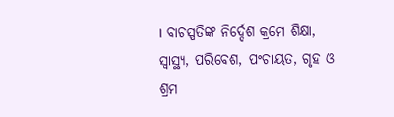। ବାଚସ୍ପତିଙ୍କ ନିର୍ଦ୍ଦେଶ କ୍ରମେ ଶିକ୍ଷା, ସ୍ୱାସ୍ଥ୍ୟ, ପରିବେଶ, ପଂଚାୟତ, ଗୃହ ଓ ଶ୍ରମ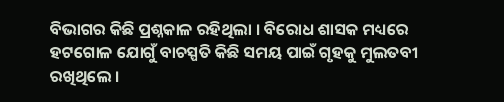ବିଭାଗର କିଛି ପ୍ରଶ୍ନକାଳ ରହିଥିଲା । ବିରୋଧ ଶାସକ ମଧ୍ୟରେ ହଟଗୋଳ ଯୋଗୁଁ ବାଚସ୍ପତି କିଛି ସମୟ ପାଇଁ ଗୃହକୁ ମୁଲତବୀ ରଖିଥିଲେ ।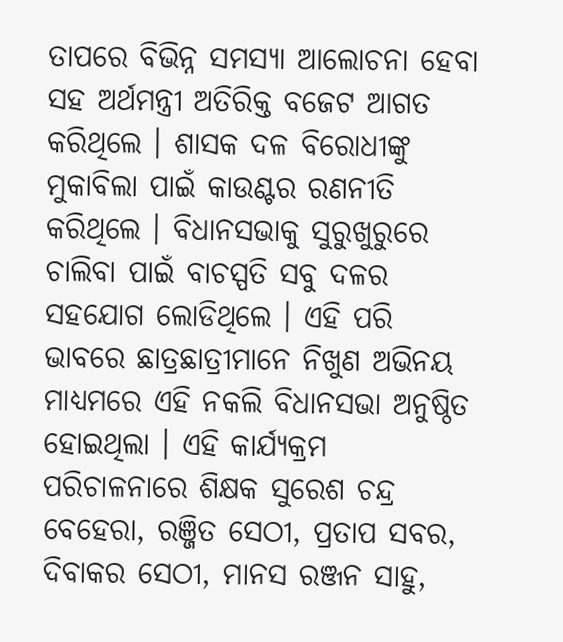ତାପରେ ବିଭିନ୍ନ ସମସ୍ୟା ଆଲୋଚନା ହେବା ସହ ଅର୍ଥମନ୍ତ୍ରୀ ଅତିରିକ୍ତ ବଜେଟ ଆଗତ କରିଥିଲେ । ଶାସକ ଦଳ ବିରୋଧୀଙ୍କୁ ମୁକାବିଲା ପାଇଁ କାଉଣ୍ଟର ରଣନୀତି କରିଥିଲେ । ବିଧାନସଭାକୁ ସୁରୁଖୁରୁରେ ଚାଲିବା ପାଇଁ ବାଚସ୍ପତି ସବୁ ଦଳର ସହଯୋଗ ଲୋଡିଥିଲେ । ଏହି ପରି ଭାବରେ ଛାତ୍ରଛାତ୍ରୀମାନେ ନିଖୁଣ ଅଭିନୟ ମାଧ୍ୟମରେ ଏହି ନକଲି ବିଧାନସଭା ଅନୁଷ୍ଠିତ ହୋଇଥିଲା । ଏହି କାର୍ଯ୍ୟକ୍ରମ ପରିଚାଳନାରେ ଶିକ୍ଷକ ସୁରେଶ ଚନ୍ଦ୍ର ବେହେରା, ରଞ୍ଜିତ ସେଠୀ, ପ୍ରତାପ ସବର, ଦିବାକର ସେଠୀ, ମାନସ ରଞ୍ଜନ ସାହୁ,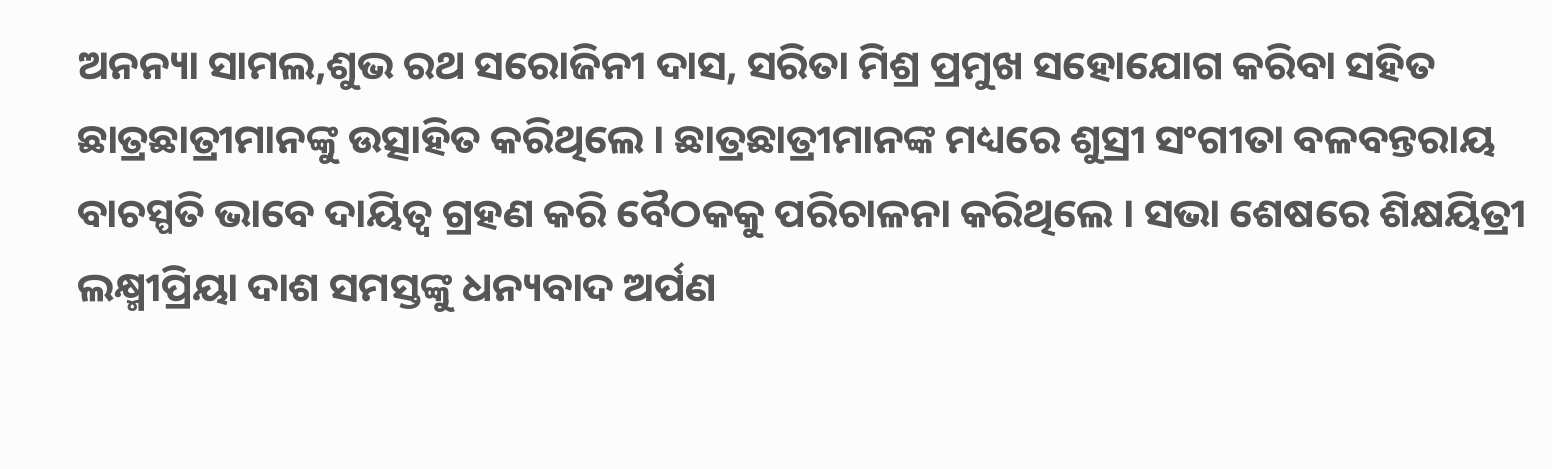ଅନନ୍ୟା ସାମଲ,ଶୁଭ ରଥ ସରୋଜିନୀ ଦାସ, ସରିତା ମିଶ୍ର ପ୍ରମୁଖ ସହୋଯୋଗ କରିବା ସହିତ ଛାତ୍ରଛାତ୍ରୀମାନଙ୍କୁ ଉତ୍ସାହିତ କରିଥିଲେ । ଛାତ୍ରଛାତ୍ରୀମାନଙ୍କ ମଧ୍ୟରେ ଶୁସ୍ରୀ ସଂଗୀତା ବଳବନ୍ତରାୟ ବାଚସ୍ପତି ଭାବେ ଦାୟିତ୍ୱ ଗ୍ରହଣ କରି ବୈଠକକୁ ପରିଚାଳନା କରିଥିଲେ । ସଭା ଶେଷରେ ଶିକ୍ଷୟିତ୍ରୀ ଲକ୍ଷ୍ମୀପ୍ରିୟା ଦାଶ ସମସ୍ତଙ୍କୁ ଧନ୍ୟବାଦ ଅର୍ପଣ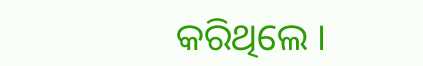କରିଥିଲେ ।